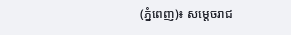(ភ្នំពេញ)៖ សម្ដេចរាជ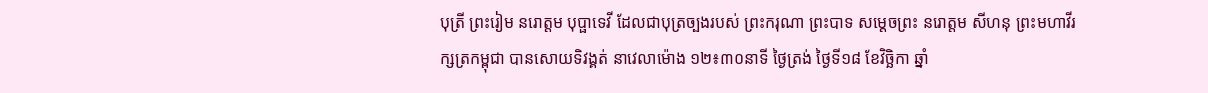បុត្រី ព្រះរៀម នរោត្តម បុប្ផាទេវី ដែលជាបុត្រច្បងរបស់ ព្រះករុណា ព្រះបាទ សម្តេចព្រះ នរោត្តម សីហនុ ព្រះមហាវីរក្សត្រកម្ពុជា បានសោយទិវង្គត់ នាវេលាម៉ោង ១២៖៣០នាទី ថ្ងៃត្រង់ ថ្ងៃទី១៨ ខែវិច្ឆិកា ឆ្នាំ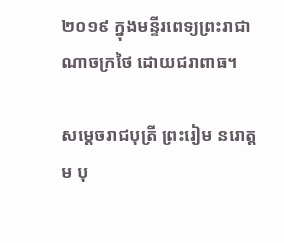២០១៩ ក្នុងមន្ទីរពេទ្យព្រះរាជាណាចក្រថៃ ដោយជរាពាធ។

សម្ដេចរាជបុត្រី ព្រះរៀម នរោត្តម បុ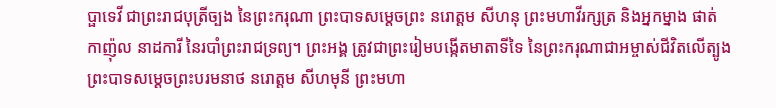ប្ផាទេវី ជាព្រះរាជបុត្រីច្បង នៃព្រះករុណា ព្រះបាទសម្តេចព្រះ នរោត្តម សីហនុ ព្រះមហាវីរក្សត្រ និងអ្នកម្នាង ផាត់ កាញ៉ុល នាដការី នៃរបាំព្រះរាជទ្រព្យ។ ព្រះអង្គ ត្រូវជាព្រះរៀមបង្កើតមាតាទីទៃ នៃព្រះករុណាជាអម្ចាស់ជីវិតលើត្បូង ព្រះបាទសម្ដេចព្រះបរមនាថ នរោត្តម សីហមុនី ព្រះមហា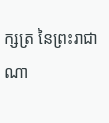ក្សត្រ នៃព្រះរាជាណា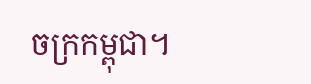ចក្រកម្ពុជា។